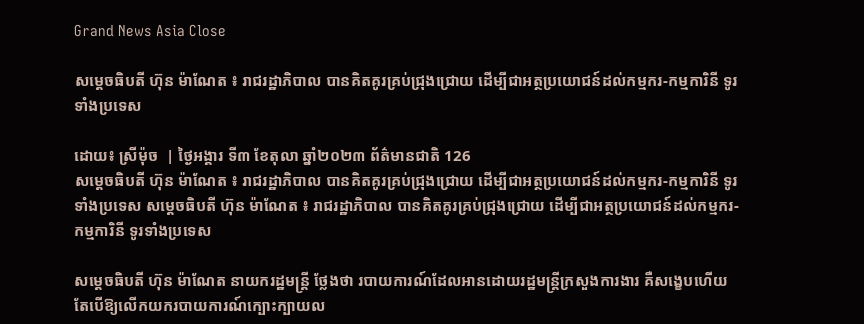Grand News Asia Close

សម្តេចធិបតី ហ៊ុន ម៉ាណែត ៖ រាជរដ្ឋាភិបាល បានគិតគូរគ្រប់ជ្រុងជ្រោយ ដើម្បីជាអត្ថប្រយោជន៍ដល់កម្មករ-កម្មការិនី ទូរទាំងប្រទេស

ដោយ៖ ស្រីម៉ុច  | ថ្ងៃអង្គារ ទី៣ ខែតុលា ឆ្នាំ២០២៣ ព័ត៌មានជាតិ 126
សម្តេចធិបតី ហ៊ុន ម៉ាណែត ៖ រាជរដ្ឋាភិបាល បានគិតគូរគ្រប់ជ្រុងជ្រោយ ដើម្បីជាអត្ថប្រយោជន៍ដល់កម្មករ-កម្មការិនី ទូរទាំងប្រទេស សម្តេចធិបតី ហ៊ុន ម៉ាណែត ៖ រាជរដ្ឋាភិបាល បានគិតគូរគ្រប់ជ្រុងជ្រោយ ដើម្បីជាអត្ថប្រយោជន៍ដល់កម្មករ-កម្មការិនី ទូរទាំងប្រទេស

សម្តេចធិបតី ហ៊ុន ម៉ាណែត នាយករដ្ឋមន្ត្រី ថ្លែងថា របាយការណ៍ដែលអានដោយរដ្ឋមន្ត្រីក្រសួងការងារ គឺសង្ខេបហើយ តែបើឱ្យលើកយករបាយការណ៍ក្បោះក្បាយល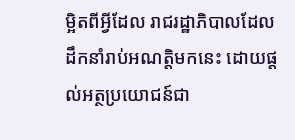ម្អិតពីអ្វីដែល រាជរដ្ឋាភិបាលដែលដឹកនាំរាប់អណត្តិមកនេះ ដោយផ្តល់អត្ថប្រយោជន៍ជា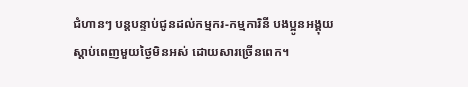ជំហានៗ បន្តបន្ទាប់ជូនដល់កម្មករ-កម្មការិនី បងប្អូនអង្គុយស្តាប់ពេញមួយថ្ងៃមិនអស់ ដោយសារច្រើនពេក។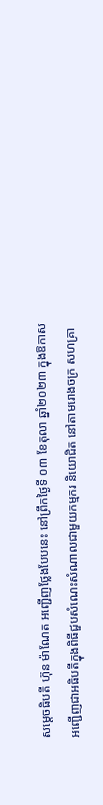សម្តេចធិបតី ហ៊ុន ម៉ាណែត អញ្ជើញថ្លែងបែបនេះ នៅព្រឹកថ្ងៃទី ០៣ ខែតុលា ឆ្នាំ២០២៣ ក្នុងឱកាសអញ្ជើញជាអធិបតីក្នុងពិធីជួបសំណេះសំណាលជាមួយកម្មករ និយោជិត នៅតាមរោងចក្រ សហគ្រា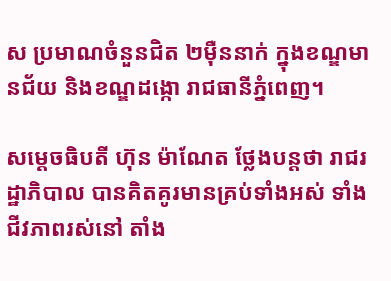ស ប្រមាណចំនួនជិត ២ម៉ឺននាក់ ក្នុងខណ្ឌមានជ័យ និងខណ្ឌដង្កោ រាជធានីភ្នំពេញ។

សម្តេចធិបតី ហ៊ុន ម៉ាណែត ថ្លែងបន្តថា រាជរដ្ឋាភិបាល បានគិតគូរមានគ្រប់ទាំងអស់ ទាំងជីវភាពរស់នៅ តាំង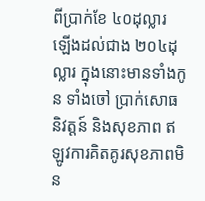ពីប្រាក់ខែ ៤០ដុល្លារ ឡើងដល់ជាង ២០៤ដុល្លារ ក្នុងនោះមានទាំងកូន ទាំងចៅ ប្រាក់សោធនិវត្តន៍ និងសុខភាព ឥឡូវការគិតគូរសុខភាពមិន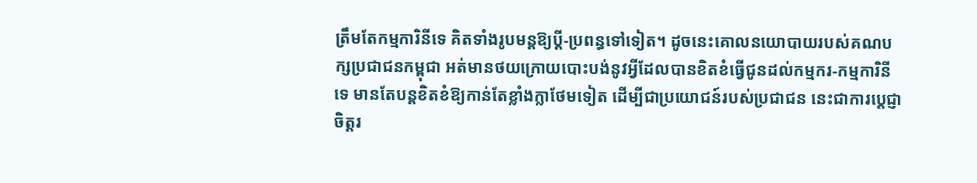ត្រឹមតែកម្មការិនីទេ គិតទាំងរូបមន្តឱ្យប្តី-ប្រពន្ធទៅទៀត។ ដូចនេះគោលនយោបាយរបស់គណបក្សប្រជាជនកម្ពុជា អត់មានថយក្រោយបោះបង់នូវអ្វីដែលបានខិតខំធ្វើជូនដល់កម្មករ-កម្មការិនីទេ មានតែបន្តខិតខំឱ្យកាន់តែខ្លាំងក្លាថែមទៀត ដើម្បីជាប្រយោជន៍របស់ប្រជាជន នេះជាការប្តេជ្ញាចិត្តរ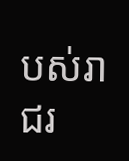បស់រាជរ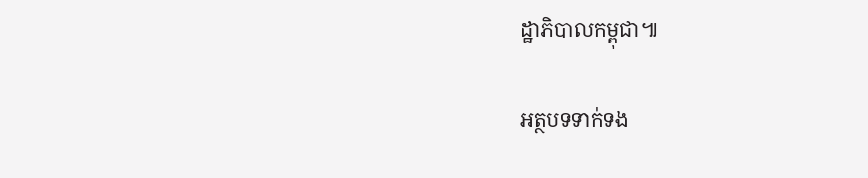ដ្ឋាភិបាលកម្ពុជា៕

អត្ថបទទាក់ទង